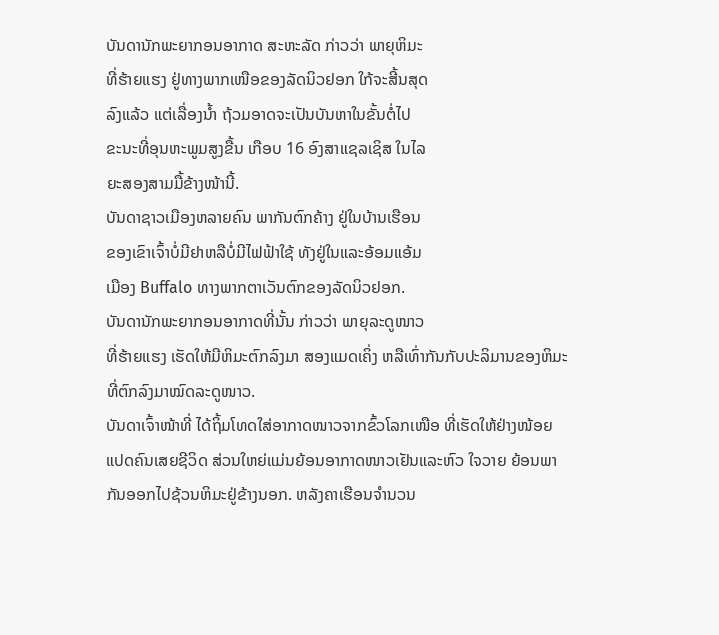ບັນດານັກພະຍາກອນອາກາດ ສະຫະລັດ ກ່າວວ່າ ພາຍຸຫິມະ
ທີ່ຮ້າຍແຮງ ຢູ່ທາງພາກເໜືອຂອງລັດນິວຢອກ ໃກ້ຈະສີ້ນສຸດ
ລົງແລ້ວ ແຕ່ເລື່ອງນໍ້າ ຖ້ວມອາດຈະເປັນບັນຫາໃນຂັ້ນຕໍ່ໄປ
ຂະນະທີ່ອຸນຫະພູມສູງຂື້ນ ເກືອບ 16 ອົງສາແຊລເຊິສ ໃນໄລ
ຍະສອງສາມມື້ຂ້າງໜ້ານີ້.
ບັນດາຊາວເມືອງຫລາຍຄົນ ພາກັນຕົກຄ້າງ ຢູ່ໃນບ້ານເຮືອນ
ຂອງເຂົາເຈົ້າບໍ່ມີຢາຫລືບໍ່ມີໄຟຟ້າໃຊ້ ທັງຢູ່ໃນແລະອ້ອມແອ້ມ
ເມືອງ Buffalo ທາງພາກຕາເວັນຕົກຂອງລັດນິວຢອກ.
ບັນດານັກພະຍາກອນອາກາດທີ່ນັ້ນ ກ່າວວ່າ ພາຍຸລະດູໜາວ
ທີ່ຮ້າຍແຮງ ເຮັດໃຫ້ມີຫິມະຕົກລົງມາ ສອງແມດເຄິ່ງ ຫລືເທົ່າກັນກັບປະລິມານຂອງຫິມະ
ທີ່ຕົກລົງມາໝົດລະດູໜາວ.
ບັນດາເຈົ້າໜ້າທີ່ ໄດ້ຖິ້ມໂທດໃສ່ອາກາດໜາວຈາກຂົ້ວໂລກເໜືອ ທີ່ເຮັດໃຫ້ຢ່າງໜ້ອຍ
ແປດຄົນເສຍຊີວິດ ສ່ວນໃຫຍ່ແມ່ນຍ້ອນອາກາດໜາວເຢັນແລະຫົວ ໃຈວາຍ ຍ້ອນພາ
ກັນອອກໄປຊ້ວນຫິມະຢູ່ຂ້າງນອກ. ຫລັງຄາເຮືອນຈຳນວນ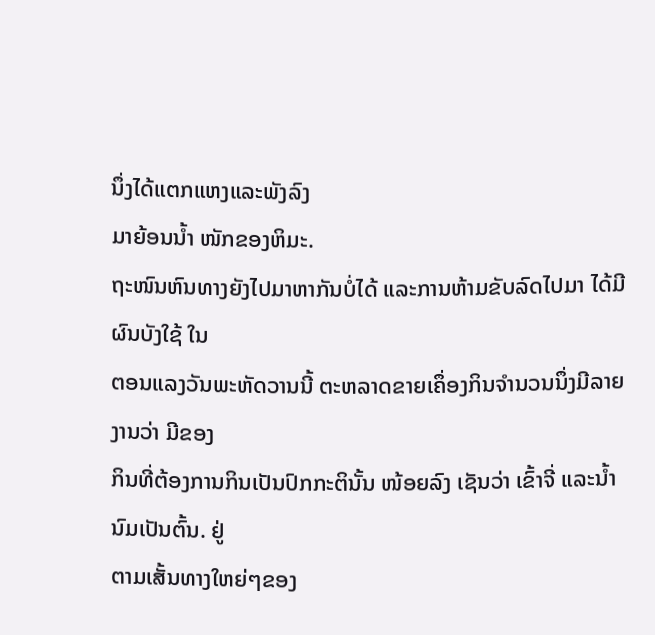ນຶ່ງໄດ້ແຕກແຫງແລະພັງລົງ
ມາຍ້ອນນໍ້າ ໜັກຂອງຫິມະ.
ຖະໜົນຫົນທາງຍັງໄປມາຫາກັນບໍ່ໄດ້ ແລະການຫ້າມຂັບລົດໄປມາ ໄດ້ມີຜົນບັງໃຊ້ ໃນ
ຕອນແລງວັນພະຫັດວານນີ້ ຕະຫລາດຂາຍເຄຶ່ອງກິນຈຳນວນນຶ່ງມີລາຍງານວ່າ ມີຂອງ
ກິນທີ່ຕ້ອງການກິນເປັນປົກກະຕິນັ້ນ ໜ້ອຍລົງ ເຊັນວ່າ ເຂົ້າຈີ່ ແລະນ້ຳນົມເປັນຕົ້ນ. ຢູ່
ຕາມເສັ້ນທາງໃຫຍ່ໆຂອງ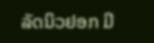ລັດນິວຢອກ ມີ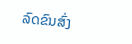ລົດຂົນສົ່ງ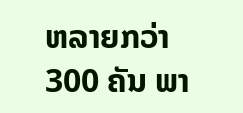ຫລາຍກວ່າ 300 ຄັນ ພາ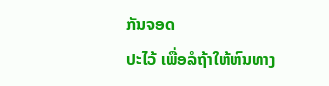ກັນຈອດ
ປະໄວ້ ເພື່ອລໍຖ້າໃຫ້ຫົນທາງ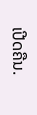ເປີດຄືນ.